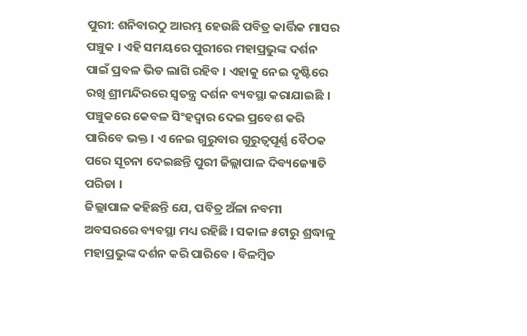ପୁରୀ: ଶନିବାରଠୁ ଆରମ୍ଭ ହେଉଛି ପବିତ୍ର କାର୍ତ୍ତିକ ମାସର ପଞ୍ଚୁକ । ଏହି ସମୟରେ ପୁରୀରେ ମହାପ୍ରଭୁଙ୍କ ଦର୍ଶନ ପାଇଁ ପ୍ରବଳ ଭିଡ ଲାଗି ରହିବ । ଏହାକୁ ନେଇ ଦୃଷ୍ଟିରେ ରଖି ଶ୍ରୀମନ୍ଦିରରେ ସ୍ୱତନ୍ତ୍ର ଦର୍ଶନ ବ୍ୟବସ୍ଥା କରାଯାଇଛି । ପଞ୍ଚୁକରେ କେବଳ ସିଂହଦ୍ୱାର ଦେଇ ପ୍ରବେଶ କରି ପାରିବେ ଭକ୍ତ । ଏ ନେଇ ଗୁରୁବାର ଗୁରୁତ୍ୱପୂର୍ଣ୍ଣ ବୈଠକ ପରେ ସୂଚନା ଦେଇଛନ୍ତି ପୁରୀ ଜିଲ୍ଲାପାଳ ଦିବ୍ୟଜ୍ୟୋତି ପରିଡା ।
ଜିଲ୍ଲାପାଳ କହିଛନ୍ତି ଯେ, ପବିତ୍ର ଅଁଳା ନବମୀ ଅବସରରେ ବ୍ୟବସ୍ଥା ମଧ୍ୟ ରହିଛି । ସକାଳ ୫ଟାରୁ ଶ୍ରଦ୍ଧାଳୁ ମହାପ୍ରଭୁଙ୍କ ଦର୍ଶନ କରି ପାରିବେ । ବିଳମ୍ବିତ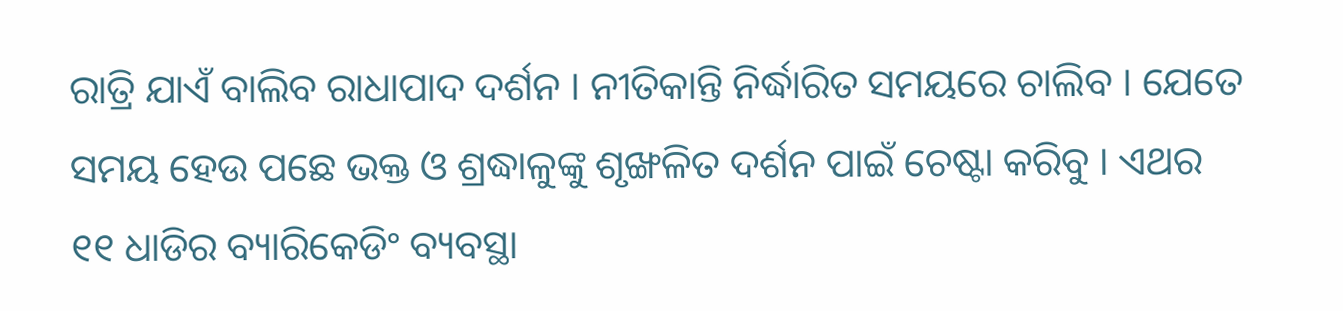ରାତ୍ରି ଯାଏଁ ବାଲିବ ରାଧାପାଦ ଦର୍ଶନ । ନୀତିକାନ୍ତି ନିର୍ଦ୍ଧାରିତ ସମୟରେ ଚାଲିବ । ଯେତେ ସମୟ ହେଉ ପଛେ ଭକ୍ତ ଓ ଶ୍ରଦ୍ଧାଳୁଙ୍କୁ ଶୃଙ୍ଖଳିତ ଦର୍ଶନ ପାଇଁ ଚେଷ୍ଟା କରିବୁ । ଏଥର ୧୧ ଧାଡିର ବ୍ୟାରିକେଡିଂ ବ୍ୟବସ୍ଥା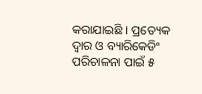କରାଯାଇଛି । ପ୍ରତ୍ୟେକ ଦ୍ୱାର ଓ ବ୍ୟାରିକେଡିଂ ପରିଚାଳନା ପାଇଁ ୫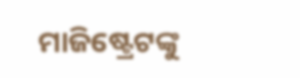ମାଜିଷ୍ଟ୍ରେଟଙ୍କୁ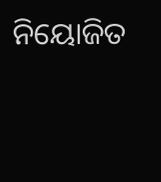ନିୟୋଜିତ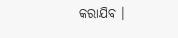କରାଯିବ ।